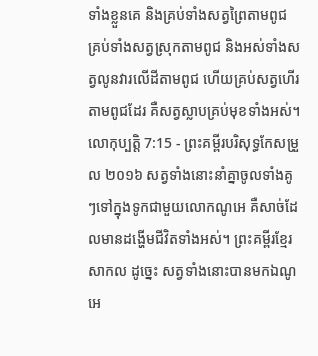ទាំងខ្លួនគេ និងគ្រប់ទាំងសត្វព្រៃតាមពូជ គ្រប់ទាំងសត្វស្រុកតាមពូជ និងអស់ទាំងសត្វលូនវារលើដីតាមពូជ ហើយគ្រប់សត្វហើរតាមពូជដែរ គឺសត្វស្លាបគ្រប់មុខទាំងអស់។
លោកុប្បត្តិ 7:15 - ព្រះគម្ពីរបរិសុទ្ធកែសម្រួល ២០១៦ សត្វទាំងនោះនាំគ្នាចូលទាំងគូៗទៅក្នុងទូកជាមួយលោកណូអេ គឺសាច់ដែលមានដង្ហើមជីវិតទាំងអស់។ ព្រះគម្ពីរខ្មែរសាកល ដូច្នេះ សត្វទាំងនោះបានមកឯណូអេ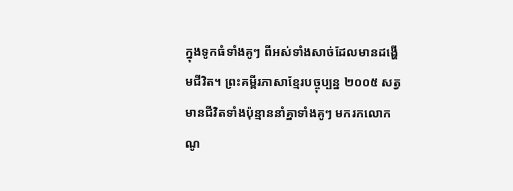ក្នុងទូកធំទាំងគូៗ ពីអស់ទាំងសាច់ដែលមានដង្ហើមជីវិត។ ព្រះគម្ពីរភាសាខ្មែរបច្ចុប្បន្ន ២០០៥ សត្វមានជីវិតទាំងប៉ុន្មាននាំគ្នាទាំងគូៗ មករកលោកណូ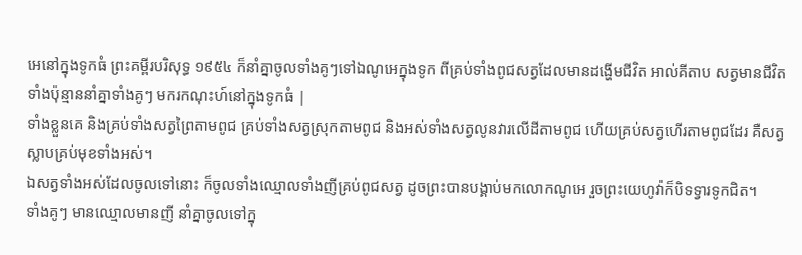អេនៅក្នុងទូកធំ ព្រះគម្ពីរបរិសុទ្ធ ១៩៥៤ ក៏នាំគ្នាចូលទាំងគូៗទៅឯណូអេក្នុងទូក ពីគ្រប់ទាំងពូជសត្វដែលមានដង្ហើមជីវិត អាល់គីតាប សត្វមានជីវិតទាំងប៉ុន្មាននាំគ្នាទាំងគូៗ មករកណុះហ៍នៅក្នុងទូកធំ |
ទាំងខ្លួនគេ និងគ្រប់ទាំងសត្វព្រៃតាមពូជ គ្រប់ទាំងសត្វស្រុកតាមពូជ និងអស់ទាំងសត្វលូនវារលើដីតាមពូជ ហើយគ្រប់សត្វហើរតាមពូជដែរ គឺសត្វស្លាបគ្រប់មុខទាំងអស់។
ឯសត្វទាំងអស់ដែលចូលទៅនោះ ក៏ចូលទាំងឈ្មោលទាំងញីគ្រប់ពូជសត្វ ដូចព្រះបានបង្គាប់មកលោកណូអេ រួចព្រះយេហូវ៉ាក៏បិទទ្វារទូកជិត។
ទាំងគូៗ មានឈ្មោលមានញី នាំគ្នាចូលទៅក្នុ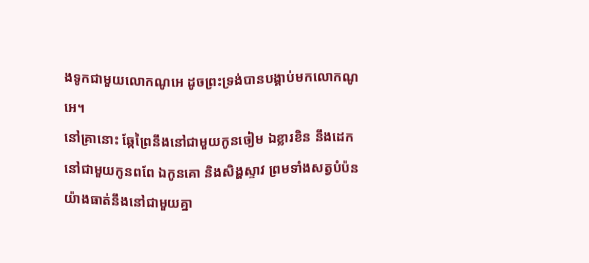ងទូកជាមួយលោកណូអេ ដូចព្រះទ្រង់បានបង្គាប់មកលោកណូអេ។
នៅគ្រានោះ ឆ្កែព្រៃនឹងនៅជាមួយកូនចៀម ឯខ្លារខិន នឹងដេកនៅជាមួយកូនពពែ ឯកូនគោ និងសិង្ហស្ទាវ ព្រមទាំងសត្វបំប៉នយ៉ាងធាត់នឹងនៅជាមួយគ្នា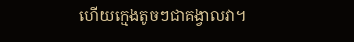ហើយក្មេងតូចៗជាគង្វាលវា។